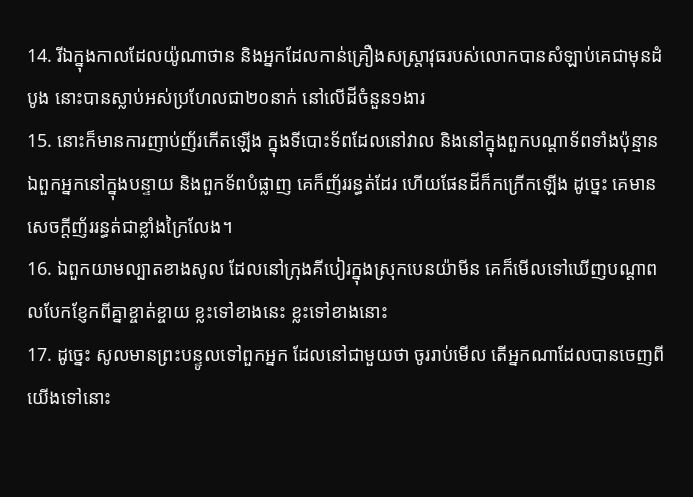14. រីឯក្នុងកាលដែលយ៉ូណាថាន និងអ្នកដែលកាន់គ្រឿងសស្ត្រាវុធរបស់លោកបានសំឡាប់គេជាមុនដំបូង នោះបានស្លាប់អស់ប្រហែលជា២០នាក់ នៅលើដីចំនួន១ងារ
15. នោះក៏មានការញាប់ញ័រកើតឡើង ក្នុងទីបោះទ័ពដែលនៅវាល និងនៅក្នុងពួកបណ្តាទ័ពទាំងប៉ុន្មាន ឯពួកអ្នកនៅក្នុងបន្ទាយ និងពួកទ័ពបំផ្លាញ គេក៏ញ័ររន្ធត់ដែរ ហើយផែនដីក៏កក្រើកឡើង ដូច្នេះ គេមានសេចក្តីញ័ររន្ធត់ជាខ្លាំងក្រៃលែង។
16. ឯពួកយាមល្បាតខាងសូល ដែលនៅក្រុងគីបៀរក្នុងស្រុកបេនយ៉ាមីន គេក៏មើលទៅឃើញបណ្តាពលបែកខ្ញែកពីគ្នាខ្ចាត់ខ្ចាយ ខ្លះទៅខាងនេះ ខ្លះទៅខាងនោះ
17. ដូច្នេះ សូលមានព្រះបន្ទូលទៅពួកអ្នក ដែលនៅជាមួយថា ចូររាប់មើល តើអ្នកណាដែលបានចេញពីយើងទៅនោះ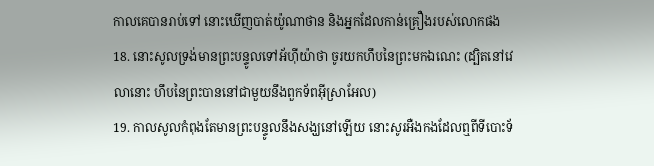កាលគេបានរាប់ទៅ នោះឃើញបាត់យ៉ូណាថាន និងអ្នកដែលកាន់គ្រឿងរបស់លោកផង
18. នោះសូលទ្រង់មានព្រះបន្ទូលទៅអ័ហ៊ីយ៉ាថា ចូរយកហឹបនៃព្រះមកឯណេះ (ដ្បិតនៅវេលានោះ ហឹបនៃព្រះបាននៅជាមួយនឹងពួកទ័ពអ៊ីស្រាអែល)
19. កាលសូលកំពុងតែមានព្រះបន្ទូលនឹងសង្ឃនៅឡើយ នោះសូរអឺងកងដែលឮពីទីបោះទ័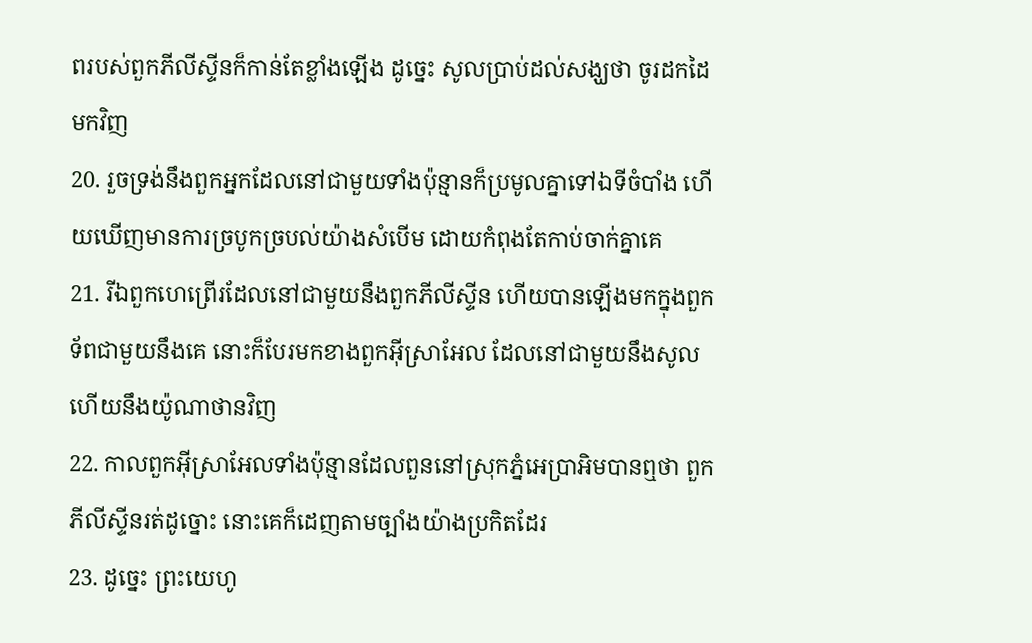ពរបស់ពួកភីលីស្ទីនក៏កាន់តែខ្លាំងឡើង ដូច្នេះ សូលប្រាប់ដល់សង្ឃថា ចូរដកដៃមកវិញ
20. រួចទ្រង់នឹងពួកអ្នកដែលនៅជាមួយទាំងប៉ុន្មានក៏ប្រមូលគ្នាទៅឯទីចំបាំង ហើយឃើញមានការច្របូកច្របល់យ៉ាងសំបើម ដោយកំពុងតែកាប់ចាក់គ្នាគេ
21. រីឯពួកហេព្រើរដែលនៅជាមួយនឹងពួកភីលីស្ទីន ហើយបានឡើងមកក្នុងពួកទ័ពជាមួយនឹងគេ នោះក៏បែរមកខាងពួកអ៊ីស្រាអែល ដែលនៅជាមួយនឹងសូល ហើយនឹងយ៉ូណាថានវិញ
22. កាលពួកអ៊ីស្រាអែលទាំងប៉ុន្មានដែលពួននៅស្រុកភ្នំអេប្រាអិមបានឮថា ពួកភីលីស្ទីនរត់ដូច្នោះ នោះគេក៏ដេញតាមច្បាំងយ៉ាងប្រកិតដែរ
23. ដូច្នេះ ព្រះយេហូ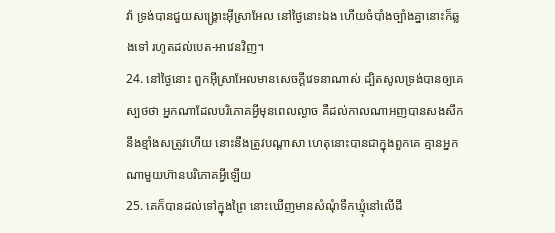វ៉ា ទ្រង់បានជួយសង្គ្រោះអ៊ីស្រាអែល នៅថ្ងៃនោះឯង ហើយចំបាំងច្បាំងគ្នានោះក៏ឆ្លងទៅ រហូតដល់បេត-អាវេនវិញ។
24. នៅថ្ងៃនោះ ពួកអ៊ីស្រាអែលមានសេចក្តីវេទនាណាស់ ដ្បិតសូលទ្រង់បានឲ្យគេស្បថថា អ្នកណាដែលបរិភោគអ្វីមុនពេលល្ងាច គឺដល់កាលណាអញបានសងសឹកនឹងខ្មាំងសត្រូវហើយ នោះនឹងត្រូវបណ្តាសា ហេតុនោះបានជាក្នុងពួកគេ គ្មានអ្នកណាមួយហ៊ានបរិភោគអ្វីឡើយ
25. គេក៏បានដល់ទៅក្នុងព្រៃ នោះឃើញមានសំណុំទឹកឃ្មុំនៅលើដី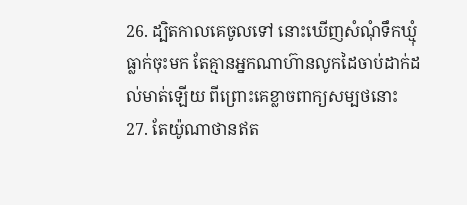26. ដ្បិតកាលគេចូលទៅ នោះឃើញសំណុំទឹកឃ្មុំធ្លាក់ចុះមក តែគ្មានអ្នកណាហ៊ានលូកដៃចាប់ដាក់ដល់មាត់ឡើយ ពីព្រោះគេខ្លាចពាក្យសម្បថនោះ
27. តែយ៉ូណាថានឥត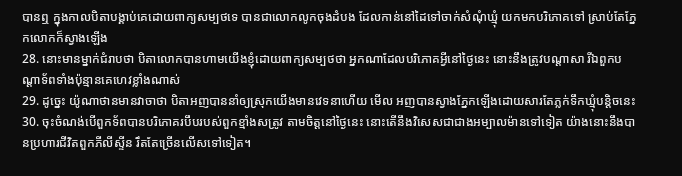បានឮ ក្នុងកាលបិតាបង្គាប់គេដោយពាក្យសម្បថទេ បានជាលោកលូកចុងដំបង ដែលកាន់នៅដៃទៅចាក់សំណុំឃ្មុំ យកមកបរិភោគទៅ ស្រាប់តែភ្នែកលោកក៏ស្វាងឡើង
28. នោះមានម្នាក់ជំរាបថា បិតាលោកបានហាមយើងខ្ញុំដោយពាក្យសម្បថថា អ្នកណាដែលបរិភោគអ្វីនៅថ្ងៃនេះ នោះនឹងត្រូវបណ្តាសា រីឯពួកបណ្តាទ័ពទាំងប៉ុន្មានគេហេវខ្លាំងណាស់
29. ដូច្នេះ យ៉ូណាថានមានវាចាថា បិតាអញបាននាំឲ្យស្រុកយើងមានវេទនាហើយ មើល អញបានស្វាងភ្នែកឡើងដោយសារតែភ្លក់ទឹកឃ្មុំបន្តិចនេះ
30. ចុះចំណង់បើពួកទ័ពបានបរិភោគរបឹបរបស់ពួកខ្មាំងសត្រូវ តាមចិត្តនៅថ្ងៃនេះ នោះតើនឹងវិសេសជាជាងអម្បាលម៉ានទៅទៀត យ៉ាងនោះនឹងបានប្រហារជីវិតពួកភីលីស្ទីន រឹតតែច្រើនលើសទៅទៀត។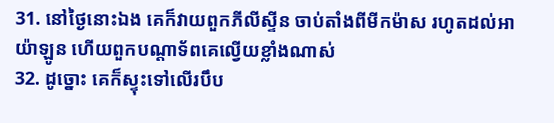31. នៅថ្ងៃនោះឯង គេក៏វាយពួកភីលីស្ទីន ចាប់តាំងពីមីកម៉ាស រហូតដល់អាយ៉ាឡូន ហើយពួកបណ្តាទ័ពគេល្វើយខ្លាំងណាស់
32. ដូច្នោះ គេក៏ស្ទុះទៅលើរបឹប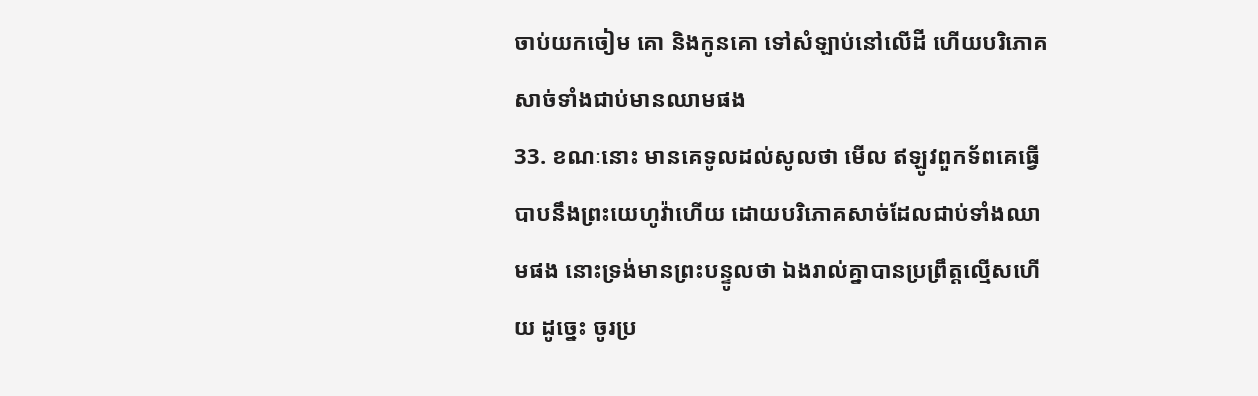ចាប់យកចៀម គោ និងកូនគោ ទៅសំឡាប់នៅលើដី ហើយបរិភោគសាច់ទាំងជាប់មានឈាមផង
33. ខណៈនោះ មានគេទូលដល់សូលថា មើល ឥឡូវពួកទ័ពគេធ្វើបាបនឹងព្រះយេហូវ៉ាហើយ ដោយបរិភោគសាច់ដែលជាប់ទាំងឈាមផង នោះទ្រង់មានព្រះបន្ទូលថា ឯងរាល់គ្នាបានប្រព្រឹត្តល្មើសហើយ ដូច្នេះ ចូរប្រ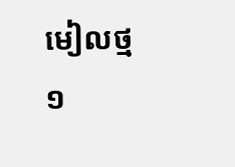មៀលថ្ម១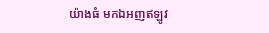យ៉ាងធំ មកឯអញឥឡូវ